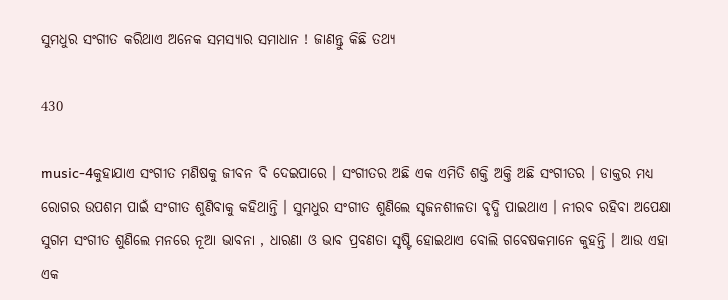ସୁମଧୁର ସଂଗୀତ କରିଥାଏ ଅନେକ ସମସ୍ୟାର ସମାଧାନ ! ଜାଣନ୍ତୁ କିଛି ତଥ୍ୟ

430

music-4କୁହାଯାଏ ସଂଗୀତ ମଣିଷକୁ ଜୀବନ ବି ଦେଇପାରେ । ସଂଗୀତର ଅଛି ଏକ ଏମିତି ଶକ୍ତି ଅକ୍ତି ଅଛି ସଂଗୀତର । ଡାକ୍ତର ମଧ୍ୟ ରୋଗର ଉପଶମ ପାଇଁ ସଂଗୀତ ଶୁଣିବାକୁ କହିଥାନ୍ତି । ସୁମଧୁର ସଂଗୀତ ଶୁଣିଲେ ସୃଜନଶୀଳତା ବୃଦ୍ଧି ପାଇଥାଏ । ନୀରବ ରହିବା ଅପେକ୍ଷା ସୁଗମ ସଂଗୀତ ଶୁଣିଲେ ମନରେ ନୂଆ ଭାବନା , ଧାରଣା ଓ ଭାବ ପ୍ରବଣତା ସୃଷ୍ଟି ହୋଇଥାଏ ବୋଲି ଗବେଷକମାନେ କୁହନ୍ତି । ଆଉ ଏହା ଏକ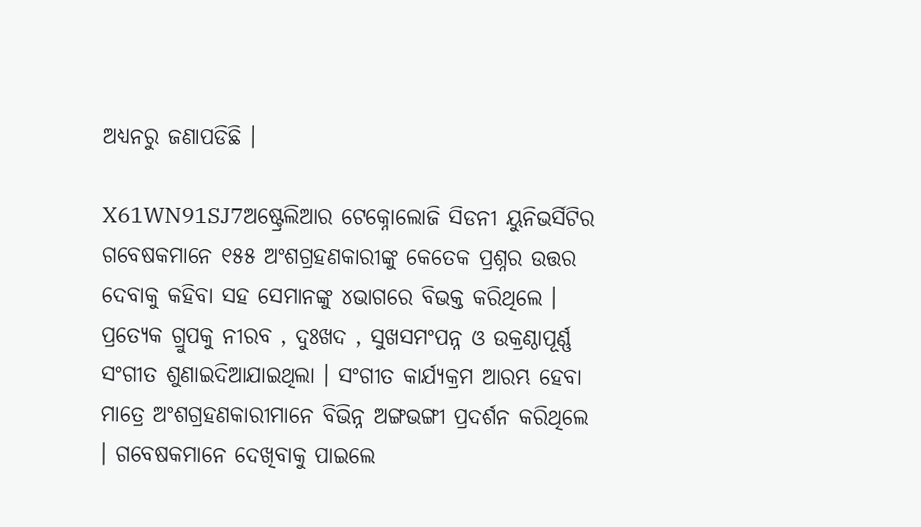ଅଧ୍ୟନରୁ ଜଣାପଡିଛି ।

X61WN91SJ7ଅଷ୍ଟ୍ରେଲିଆର ଟେକ୍ନୋଲୋଜି ସିଡନୀ ୟୁନିଭର୍ସିଟିର ଗବେଷକମାନେ ୧୫୫ ଅଂଶଗ୍ରହଣକାରୀଙ୍କୁ କେତେକ ପ୍ରଶ୍ନର ଉତ୍ତର ଦେବାକୁ କହିବା ସହ ସେମାନଙ୍କୁ ୪ଭାଗରେ ବିଭକ୍ତ କରିଥିଲେ । ପ୍ରତ୍ୟେକ ଗ୍ରୁପକୁ ନୀରବ , ଦୁଃଖଦ , ସୁଖସମଂପନ୍ନ ଓ ଉକ୍ରଣ୍ଠାପୂର୍ଣ୍ଣ ସଂଗୀତ ଶୁଣାଇଦିଆଯାଇଥିଲା । ସଂଗୀତ କାର୍ଯ୍ୟକ୍ରମ ଆରମ୍ଭ ହେବା ମାତ୍ରେ ଅଂଶଗ୍ରହଣକାରୀମାନେ ବିଭିନ୍ନ ଅଙ୍ଗଭଙ୍ଗୀ ପ୍ରଦର୍ଶନ କରିଥିଲେ । ଗବେଷକମାନେ ଦେଖିବାକୁ ପାଇଲେ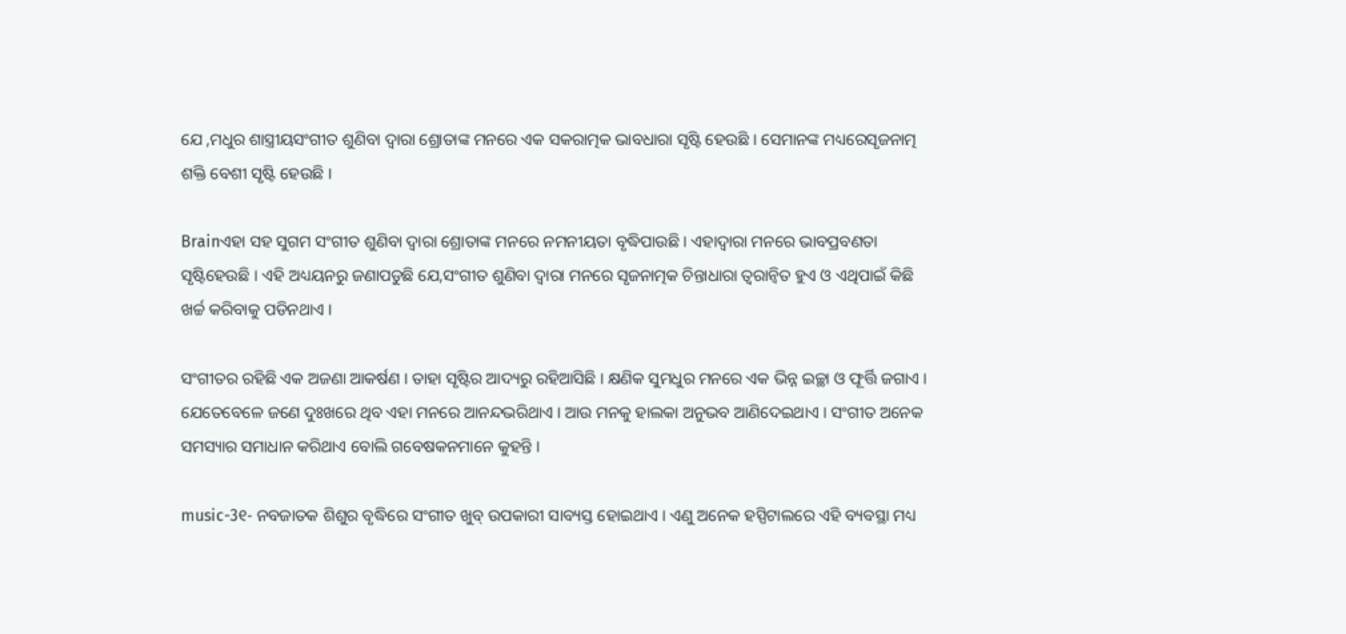ଯେ ,ମଧୁର ଶାସ୍ତ୍ରୀୟସଂଗୀତ ଶୁଣିବା ଦ୍ୱାରା ଶ୍ରୋତାଙ୍କ ମନରେ ଏକ ସକରାତ୍ମକ ଭାବଧାରା ସୃଷ୍ଟି ହେଉଛି । ସେମାନଙ୍କ ମଧ୍ୟରେସୃଜନାତ୍ମ ଶକ୍ତି ବେଶୀ ସୃଷ୍ଟି ହେଉଛି ।

Brainଏହା ସହ ସୁଗମ ସଂଗୀତ ଶୁଣିବା ଦ୍ୱାରା ଶ୍ରୋତାଙ୍କ ମନରେ ନମନୀୟତା ବୃଦ୍ଧିପାଉଛି । ଏହାଦ୍ୱାରା ମନରେ ଭାବପ୍ରବଣତା ସୃଷ୍ଟିହେଉଛି । ଏହି ଅଧ୍ୟୟନରୁ ଜଣାପଡୁଛି ଯେ,ସଂଗୀତ ଶୁଣିବା ଦ୍ୱାରା ମନରେ ସୃଜନାତ୍ମକ ଚିନ୍ତାଧାରା ତ୍ୱରାନ୍ୱିତ ହୁଏ ଓ ଏଥିପାଇଁ କିଛି ଖର୍ଚ୍ଚ କରିବାକୁ ପଡିନଥାଏ ।

ସଂଗୀତର ରହିଛି ଏକ ଅଜଣା ଆକର୍ଷଣ । ତାହା ସୃଷ୍ଟିର ଆଦ୍ୟରୁ ରହିଆସିଛି । କ୍ଷଣିକ ସୁମଧୁର ମନରେ ଏକ ଭିନ୍ନ ଇଚ୍ଛା ଓ ଫୂର୍ତ୍ତି ଜଗାଏ । ଯେତେବେଳେ ଜଣେ ଦୁଃଖରେ ଥିବ ଏହା ମନରେ ଆନନ୍ଦଭରିଥାଏ । ଆଉ ମନକୁ ହାଲକା ଅନୁଭବ ଆଣିଦେଇଥାଏ । ସଂଗୀତ ଅନେକ ସମସ୍ୟାର ସମାଧାନ କରିଥାଏ ବୋଲି ଗବେଷକନମାନେ କୁହନ୍ତି ।

music-3୧- ନବଜାତକ ଶିଶୁର ବୃଦ୍ଧିରେ ସଂଗୀତ ଖୁବ୍ ଉପକାରୀ ସାବ୍ୟସ୍ତ ହୋଇଥାଏ । ଏଣୁ ଅନେକ ହସ୍ପିଟାଲରେ ଏହି ବ୍ୟବସ୍ଥା ମଧ୍ୟ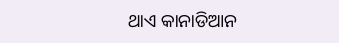ଥାଏ କାନାଡିଆନ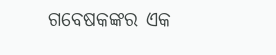ଗବେଷକଙ୍କର ଏକ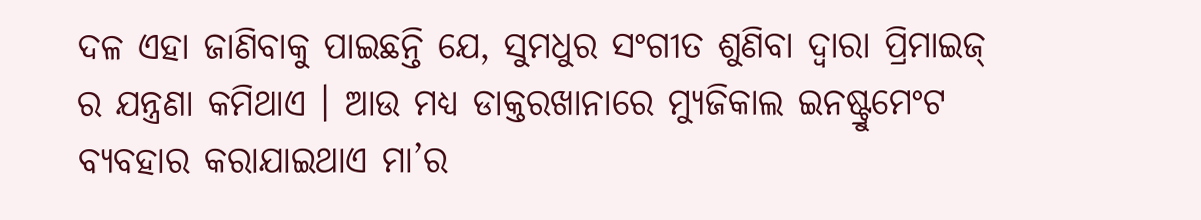ଦଳ ଏହା ଜାଣିବାକୁ ପାଇଛନ୍ତି ଯେ, ସୁମଧୁର ସଂଗୀତ ଶୁଣିବା ଦ୍ୱାରା ପ୍ରିମାଇଜ୍ ର ଯନ୍ତ୍ରଣା କମିଥାଏ । ଆଉ ମଧ୍ୟ ଡାକ୍ତରଖାନାରେ ମ୍ୟୁଜିକାଲ ଇନଷ୍ଟ୍ରୁମେଂଟ ବ୍ୟବହାର କରାଯାଇଥାଏ ମା’ର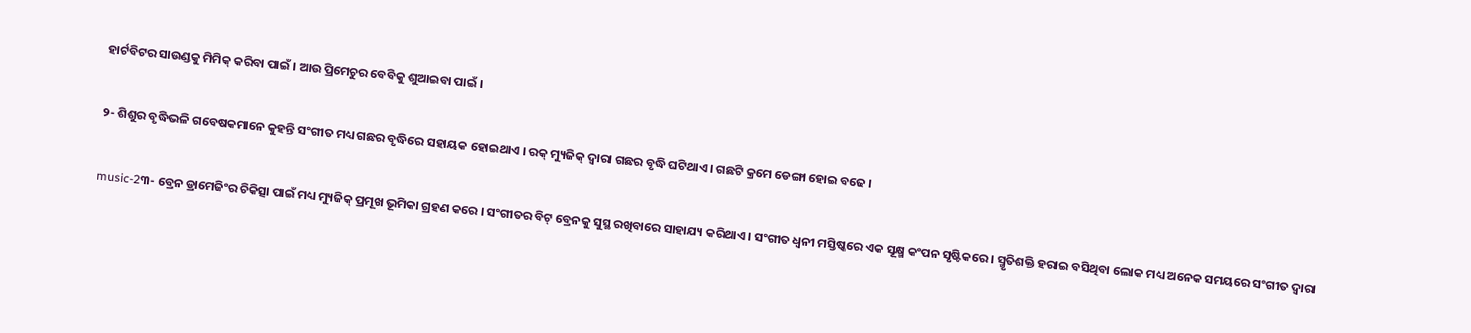ହାର୍ଟବିଟର ସାଉଣ୍ଡକୁ ମିମିକ୍ କରିବା ପାଇଁ । ଆଉ ପ୍ରିମେଚୁର ବେବିକୁ ଶୁଆଇବା ପାଇଁ ।

୨- ଶିଶୁର ବୃଦ୍ଧିଭଳି ଗବେଷକମାନେ କୁହନ୍ତି ସଂଗୀତ ମଧ୍ୟ ଗଛର ବୃଦ୍ଧିରେ ସହାୟକ ହୋଇଥାଏ । ରକ୍ ମ୍ୟୁଜିକ୍ ଦ୍ୱାରା ଗଛର ବୃଦ୍ଧି ଘଟିଥାଏ । ଗଛଟି କ୍ରମେ ଡେଙ୍ଗା ହୋଇ ବଢେ ।

music-2୩- ବ୍ରେନ ଡ୍ରାମେଜିଂର ଚିକିତ୍ସା ପାଇଁ ମଧ୍ୟ ମ୍ୟୁଜିକ୍ ପ୍ରମୂଖ ଭୂମିକା ଗ୍ରହଣ କରେ । ସଂଗୀତର ବିଟ୍ ବ୍ରେନକୁ ସୁସ୍ଥ ରଖିବାରେ ସାହାଯ୍ୟ କରିଥାଏ । ସଂଗୀତ ଧ୍ୱନୀ ମସ୍ତିଷ୍କରେ ଏକ ସୂକ୍ଷ୍ମ କଂପନ ସୃଷ୍ଟିକରେ । ସ୍ମୃତିଶକ୍ତି ହରାଇ ବସିଥିବା ଲୋକ ମଧ୍ୟ ଅନେକ ସମୟରେ ସଂଗୀତ ଦ୍ୱାରା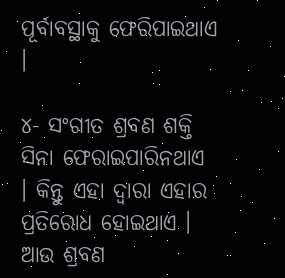ପୂର୍ବାବସ୍ଥାକୁ ଫେରିପାଇଥାଏ ।

୪- ସଂଗୀତ ଶ୍ରବଣ ଶକ୍ତି ସିନା ଫେରାଇପାରିନଥାଏ । କିନ୍ତୁ ଏହା ଦ୍ୱାରା ଏହାର ପ୍ରତିରୋଧ ହୋଇଥାଏ । ଆଉ ଶ୍ରବଣ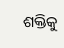ଶକ୍ତିକୁ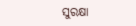ସୁରକ୍ଷା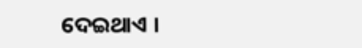ଦେଇଥାଏ ।